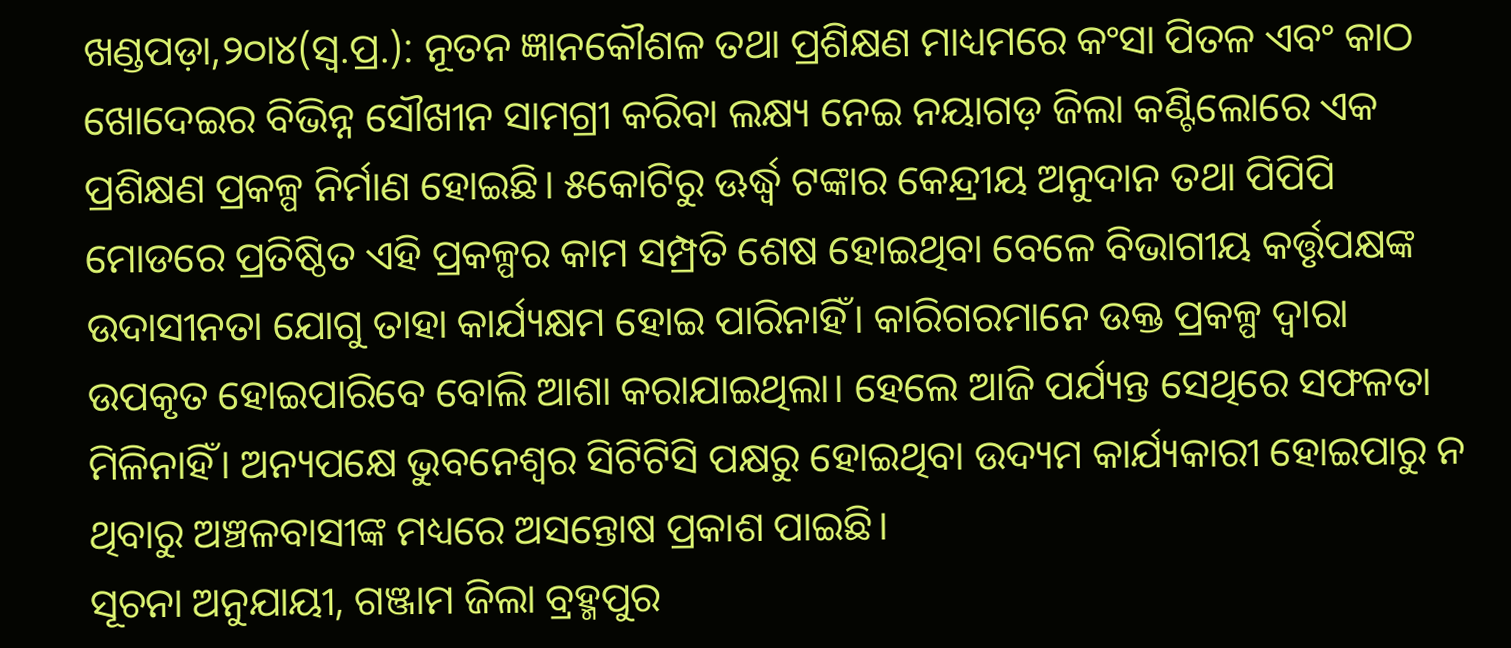ଖଣ୍ଡପଡ଼ା,୨୦ା୪(ସ୍ବ.ପ୍ର.): ନୂତନ ଜ୍ଞାନକୌଶଳ ତଥା ପ୍ରଶିକ୍ଷଣ ମାଧ୍ୟମରେ କଂସା ପିତଳ ଏବଂ କାଠ ଖୋଦେଇର ବିଭିନ୍ନ ସୌଖୀନ ସାମଗ୍ରୀ କରିବା ଲକ୍ଷ୍ୟ ନେଇ ନୟାଗଡ଼ ଜିଲା କଣ୍ଟିଲୋରେ ଏକ ପ୍ରଶିକ୍ଷଣ ପ୍ରକଳ୍ପ ନିର୍ମାଣ ହୋଇଛି। ୫କୋଟିରୁ ଊର୍ଦ୍ଧ୍ୱ ଟଙ୍କାର କେନ୍ଦ୍ରୀୟ ଅନୁଦାନ ତଥା ପିପିପି ମୋଡରେ ପ୍ରତିଷ୍ଠିତ ଏହି ପ୍ରକଳ୍ପର କାମ ସମ୍ପ୍ରତି ଶେଷ ହୋଇଥିବା ବେଳେ ବିଭାଗୀୟ କର୍ତ୍ତୃପକ୍ଷଙ୍କ ଉଦାସୀନତା ଯୋଗୁ ତାହା କାର୍ଯ୍ୟକ୍ଷମ ହୋଇ ପାରିନାହିଁ। କାରିଗରମାନେ ଉକ୍ତ ପ୍ରକଳ୍ପ ଦ୍ୱାରା ଉପକୃତ ହୋଇପାରିବେ ବୋଲି ଆଶା କରାଯାଇଥିଲା। ହେଲେ ଆଜି ପର୍ଯ୍ୟନ୍ତ ସେଥିରେ ସଫଳତା ମିଳିନାହିଁ। ଅନ୍ୟପକ୍ଷେ ଭୁବନେଶ୍ୱର ସିଟିଟିସି ପକ୍ଷରୁ ହୋଇଥିବା ଉଦ୍ୟମ କାର୍ଯ୍ୟକାରୀ ହୋଇପାରୁ ନ ଥିବାରୁ ଅଞ୍ଚଳବାସୀଙ୍କ ମଧ୍ୟରେ ଅସନ୍ତୋଷ ପ୍ରକାଶ ପାଇଛି।
ସୂଚନା ଅନୁଯାୟୀ, ଗଞ୍ଜାମ ଜିଲା ବ୍ରହ୍ମପୁର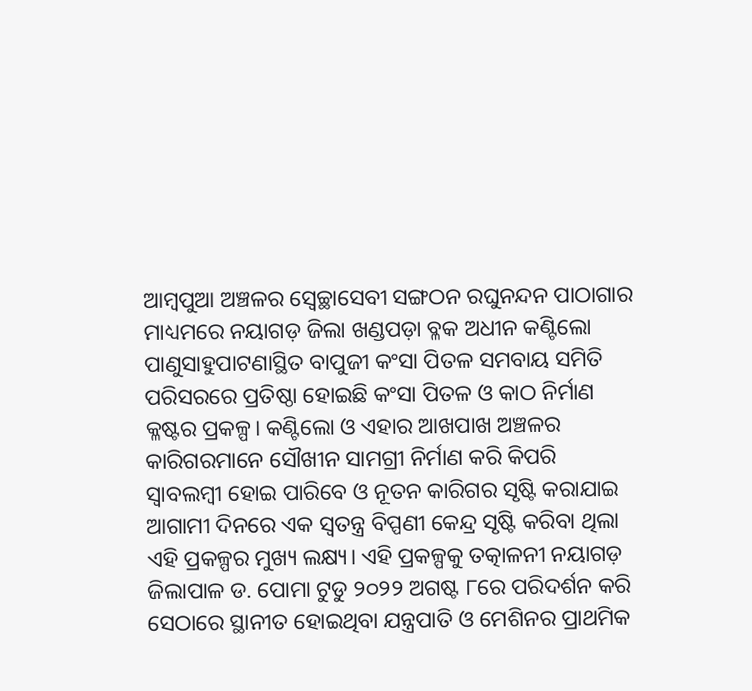ଆମ୍ବପୁଆ ଅଞ୍ଚଳର ସ୍ବେଚ୍ଛାସେବୀ ସଙ୍ଗଠନ ରଘୁନନ୍ଦନ ପାଠାଗାର ମାଧ୍ୟମରେ ନୟାଗଡ଼ ଜିଲା ଖଣ୍ଡପଡ଼ା ବ୍ଳକ ଅଧୀନ କଣ୍ଟିଲୋ ପାଣୁସାହୁପାଟଣାସ୍ଥିତ ବାପୁଜୀ କଂସା ପିତଳ ସମବାୟ ସମିତି ପରିସରରେ ପ୍ରତିଷ୍ଠା ହୋଇଛି କଂସା ପିତଳ ଓ କାଠ ନିର୍ମାଣ କ୍ଳଷ୍ଟର ପ୍ରକଳ୍ପ। କଣ୍ଟିଲୋ ଓ ଏହାର ଆଖପାଖ ଅଞ୍ଚଳର କାରିଗରମାନେ ସୌଖୀନ ସାମଗ୍ରୀ ନିର୍ମାଣ କରି କିପରି ସ୍ବାବଲମ୍ବୀ ହୋଇ ପାରିବେ ଓ ନୂତନ କାରିଗର ସୃଷ୍ଟି କରାଯାଇ ଆଗାମୀ ଦିନରେ ଏକ ସ୍ବତନ୍ତ୍ର ବିପ୍ପଣୀ କେନ୍ଦ୍ର ସୃଷ୍ଟି କରିବା ଥିଲା ଏହି ପ୍ରକଳ୍ପର ମୁଖ୍ୟ ଲକ୍ଷ୍ୟ। ଏହି ପ୍ରକଳ୍ପକୁ ତତ୍କାଳନୀ ନୟାଗଡ଼ ଜିଲାପାଳ ଡ. ପୋମା ଟୁଡୁ ୨୦୨୨ ଅଗଷ୍ଟ ୮ରେ ପରିଦର୍ଶନ କରି ସେଠାରେ ସ୍ଥାନୀତ ହୋଇଥିବା ଯନ୍ତ୍ରପାତି ଓ ମେଶିନର ପ୍ରାଥମିକ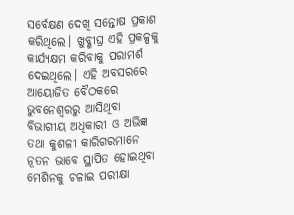ସର୍ବେକ୍ଷଣ ଦେଖି ସନ୍ତୋଷ ପ୍ରକାଶ କରିଥିଲେ। ଖୁବ୍ଶୀଘ୍ର ଏହି ପ୍ରକଳ୍ପକୁ କାର୍ଯ୍ୟକ୍ଷମ କରିବାକୁ ପରାମର୍ଶ ଦେଇଥିଲେ। ଏହି ଅବସରରେ ଆୟୋଜିତ ବୈଠକରେ ଭୁବନେଶ୍ୱରରୁ ଆସିଥିବା ବିଭାଗୀୟ ଅଧିକାରୀ ଓ ଅଭିଜ୍ଞ ତଥା କୁଶଳୀ କାରିଗରମାନେ ନୂତନ ଭାବେ ସ୍ଥାପିତ ହୋଇଥିବା ମେଶିନକୁ ଚଳାଇ ପରୀକ୍ଷା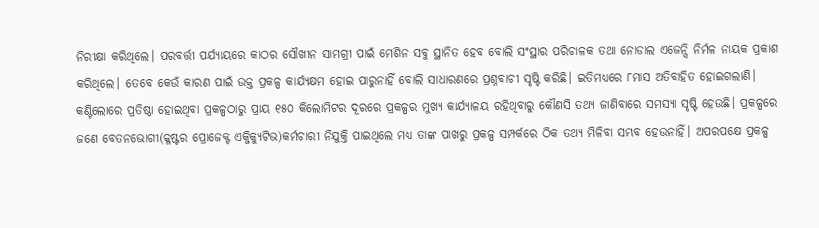ନିରୀକ୍ଷା କରିଥିଲେ। ପରବର୍ତ୍ତୀ ପର୍ଯ୍ୟାୟରେ କାଠର ସୌଖୀନ ସାମଗ୍ରୀ ପାଇଁ ମେଶିନ ସବୁ ସ୍ଥାନିତ ହେବ ବୋଲି ସଂସ୍ଥାର ପରିଚାଳକ ତଥା ନୋଡାଲ ଏଜେନ୍ସି ନିର୍ମଳ ନାୟକ ପ୍ରକାଶ କରିଥିଲେ। ତେବେ କେଉଁ କାରଣ ପାଇଁ ଉକ୍ତ ପ୍ରକଳ୍ପ କାର୍ଯ୍ୟକ୍ଷମ ହୋଇ ପାରୁନାହିଁ ବୋଲି ସାଧାରଣରେ ପ୍ରଶ୍ନବାଚୀ ସୃଷ୍ଟି କରିଛି। ଇତିମଧ୍ୟରେ ୮ମାସ ଅତିବାହିତ ହୋଇଗଲାଣି। କଣ୍ଟିଲୋରେ ପ୍ରତିଷ୍ଠା ହୋଇଥିବା ପ୍ରକଳ୍ପଠାରୁ ପ୍ରାୟ ୧୫୦ କିଲୋମିଟର ଦୂରରେ ପ୍ରକଳ୍ପର ମୁଖ୍ୟ କାର୍ଯ୍ୟାଳୟ ରହିଥିବାରୁ କୌଣସି ତଥ୍ୟ ଜାଣିବାରେ ସମସ୍ୟା ସୃଷ୍ଟି ହେଉଛି। ପ୍ରକଳ୍ପରେ ଜଣେ ବେତନଭୋଗୀ(କ୍ଳଷ୍ଟର ପ୍ରୋଜେକ୍ଟ ଏକ୍ଜିକ୍ୟୁଟିଭ)କର୍ମଚାରୀ ନିଯୁକ୍ତି ପାଇଥିଲେ ମଧ୍ୟ ତାଙ୍କ ପାଖରୁ ପ୍ରକଳ୍ପ ସମ୍ପର୍କରେ ଠିକ ତଥ୍ୟ ମିଳିବା ସମ୍ଭବ ହେଉନାହିଁ। ଅପରପକ୍ଷେ ପ୍ରକଳ୍ପ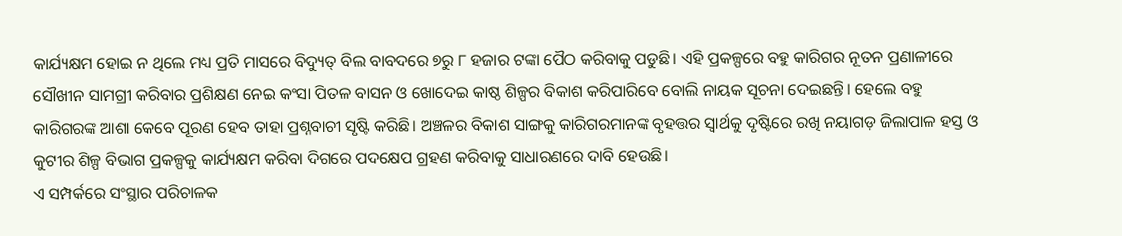କାର୍ଯ୍ୟକ୍ଷମ ହୋଇ ନ ଥିଲେ ମଧ୍ୟ ପ୍ରତି ମାସରେ ବିଦ୍ୟୁତ୍ ବିଲ ବାବଦରେ ୭ରୁ ୮ ହଜାର ଟଙ୍କା ପୈଠ କରିବାକୁ ପଡୁଛି। ଏହି ପ୍ରକଳ୍ପରେ ବହୁ କାରିଗର ନୂତନ ପ୍ରଣାଳୀରେ ସୌଖୀନ ସାମଗ୍ରୀ କରିବାର ପ୍ରଶିକ୍ଷଣ ନେଇ କଂସା ପିତଳ ବାସନ ଓ ଖୋଦେଇ କାଷ୍ଠ ଶିଳ୍ପର ବିକାଶ କରିପାରିବେ ବୋଲି ନାୟକ ସୂଚନା ଦେଇଛନ୍ତି। ହେଲେ ବହୁ କାରିଗରଙ୍କ ଆଶା କେବେ ପୂରଣ ହେବ ତାହା ପ୍ରଶ୍ନବାଚୀ ସୃଷ୍ଟି କରିଛି। ଅଞ୍ଚଳର ବିକାଶ ସାଙ୍ଗକୁ କାରିଗରମାନଙ୍କ ବୃହତ୍ତର ସ୍ବାର୍ଥକୁ ଦୃଷ୍ଟିରେ ରଖି ନୟାଗଡ଼ ଜିଲାପାଳ ହସ୍ତ ଓ କୁଟୀର ଶିଳ୍ପ ବିଭାଗ ପ୍ରକଳ୍ପକୁ କାର୍ଯ୍ୟକ୍ଷମ କରିବା ଦିଗରେ ପଦକ୍ଷେପ ଗ୍ରହଣ କରିବାକୁ ସାଧାରଣରେ ଦାବି ହେଉଛି।
ଏ ସମ୍ପର୍କରେ ସଂସ୍ଥାର ପରିଚାଳକ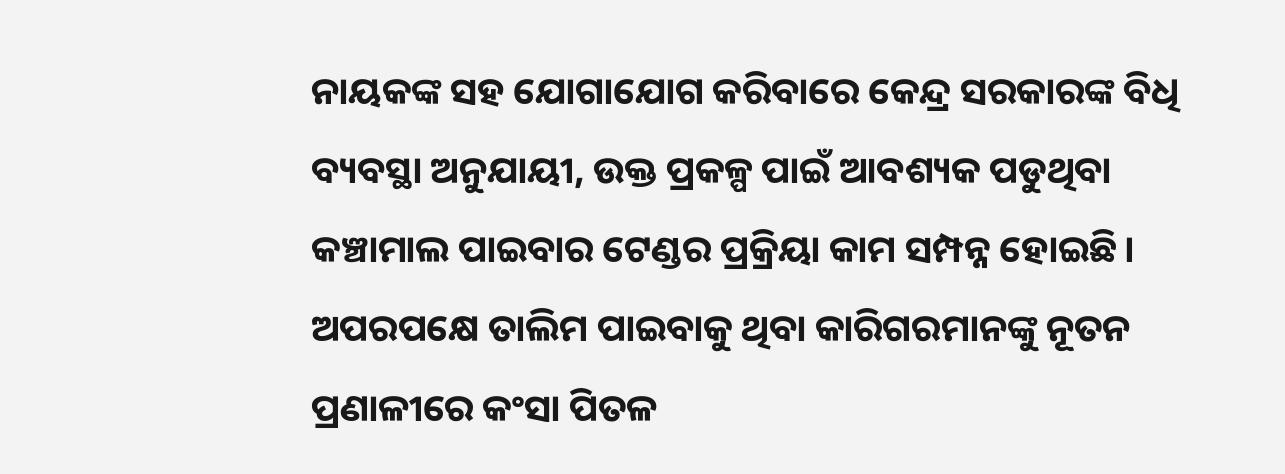ନାୟକଙ୍କ ସହ ଯୋଗାଯୋଗ କରିବାରେ କେନ୍ଦ୍ର ସରକାରଙ୍କ ବିଧି ବ୍ୟବସ୍ଥା ଅନୁଯାୟୀ, ଉକ୍ତ ପ୍ରକଳ୍ପ ପାଇଁ ଆବଶ୍ୟକ ପଡୁଥିବା କଞ୍ଚାମାଲ ପାଇବାର ଟେଣ୍ଡର ପ୍ରକ୍ରିୟା କାମ ସମ୍ପନ୍ନ ହୋଇଛି। ଅପରପକ୍ଷେ ତାଲିମ ପାଇବାକୁ ଥିବା କାରିଗରମାନଙ୍କୁ ନୂତନ ପ୍ରଣାଳୀରେ କଂସା ପିତଳ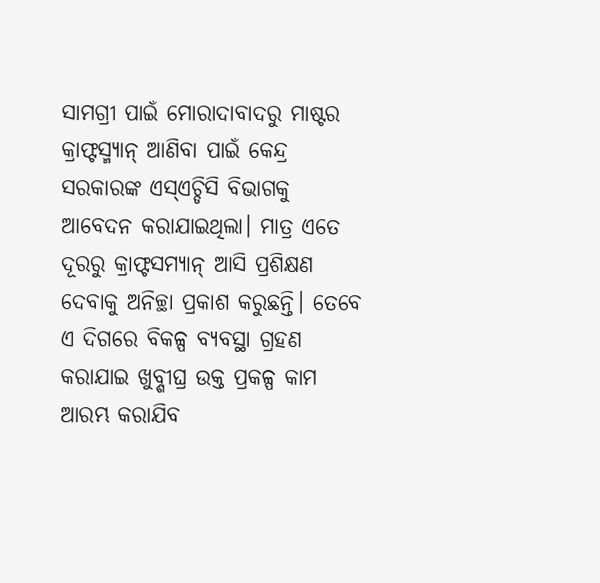ସାମଗ୍ରୀ ପାଇଁ ମୋରାଦାବାଦରୁ ମାଷ୍ଟର କ୍ରାଫ୍ଟସ୍ମ୍ୟାନ୍ ଆଣିବା ପାଇଁ କେନ୍ଦ୍ର ସରକାରଙ୍କ ଏସ୍ଏଚ୍ଡିସି ବିଭାଗକୁ ଆବେଦନ କରାଯାଇଥିଲା। ମାତ୍ର ଏତେ ଦୂରରୁ କ୍ରାଫ୍ଟସମ୍ୟାନ୍ ଆସି ପ୍ରଶିକ୍ଷଣ ଦେବାକୁ ଅନିଚ୍ଛା ପ୍ରକାଶ କରୁଛନ୍ତି। ତେବେ ଏ ଦିଗରେ ବିକଳ୍ପ ବ୍ୟବସ୍ଥା ଗ୍ରହଣ କରାଯାଇ ଖୁବ୍ଶୀଘ୍ର ଉକ୍ତ ପ୍ରକଳ୍ପ କାମ ଆରମ୍ଭ କରାଯିବ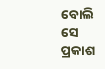ବୋଲି ସେ ପ୍ରକାଶ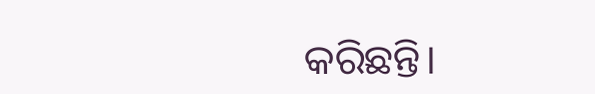କରିଛନ୍ତି।